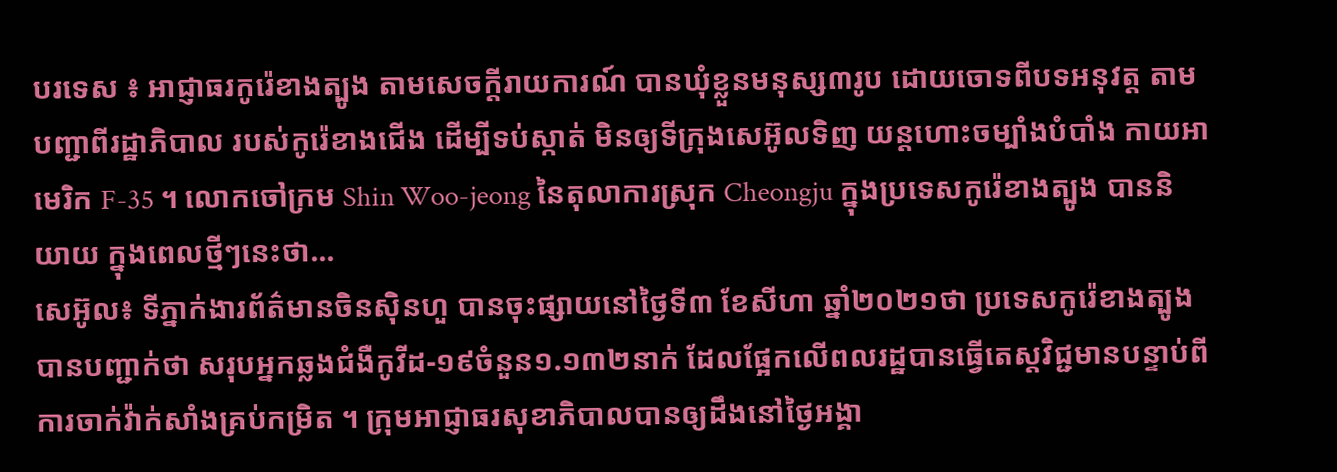បរទេស ៖ អាជ្ញាធរកូរ៉េខាងត្បូង តាមសេចក្តីរាយការណ៍ បានឃុំខ្លួនមនុស្ស៣រូប ដោយចោទពីបទអនុវត្ត តាមបញ្ជាពីរដ្ឋាភិបាល របស់កូរ៉េខាងជើង ដើម្បីទប់ស្កាត់ មិនឲ្យទីក្រុងសេអ៊ូលទិញ យន្តហោះចម្បាំងបំបាំង កាយអាមេរិក F-35 ។ លោកចៅក្រម Shin Woo-jeong នៃតុលាការស្រុក Cheongju ក្នុងប្រទេសកូរ៉េខាងត្បូង បាននិយាយ ក្នុងពេលថ្មីៗនេះថា...
សេអ៊ូល៖ ទីភ្នាក់ងារព័ត៌មានចិនស៊ិនហួ បានចុះផ្សាយនៅថ្ងៃទី៣ ខែសីហា ឆ្នាំ២០២១ថា ប្រទេសកូរ៉េខាងត្បូង បានបញ្ជាក់ថា សរុបអ្នកឆ្លងជំងឺកូវីដ-១៩ចំនួន១.១៣២នាក់ ដែលផ្អែកលើពលរដ្ឋបានធ្វើតេស្តវិជ្ជមានបន្ទាប់ពីការចាក់វ៉ាក់សាំងគ្រប់កម្រិត ។ ក្រុមអាជ្ញាធរសុខាភិបាលបានឲ្យដឹងនៅថ្ងៃអង្គា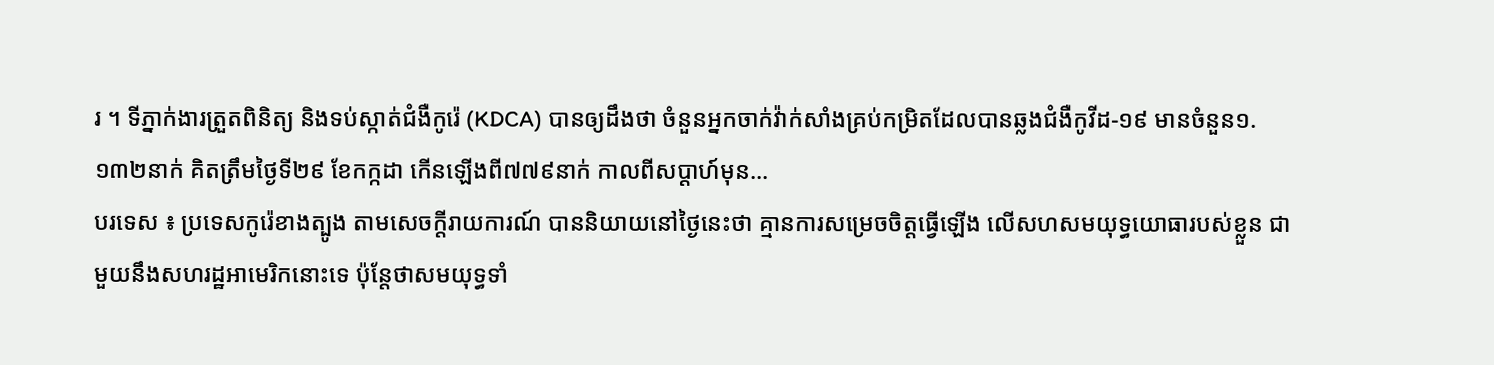រ ។ ទីភ្នាក់ងារត្រួតពិនិត្យ និងទប់ស្កាត់ជំងឺកូរ៉េ (KDCA) បានឲ្យដឹងថា ចំនួនអ្នកចាក់វ៉ាក់សាំងគ្រប់កម្រិតដែលបានឆ្លងជំងឺកូវីដ-១៩ មានចំនួន១.១៣២នាក់ គិតត្រឹមថ្ងៃទី២៩ ខែកក្កដា កើនឡើងពី៧៧៩នាក់ កាលពីសប្តាហ៍មុន...
បរទេស ៖ ប្រទេសកូរ៉េខាងត្បូង តាមសេចក្តីរាយការណ៍ បាននិយាយនៅថ្ងៃនេះថា គ្មានការសម្រេចចិត្តធ្វើឡើង លើសហសមយុទ្ធយោធារបស់ខ្លួន ជាមួយនឹងសហរដ្ឋអាមេរិកនោះទេ ប៉ុន្តែថាសមយុទ្ធទាំ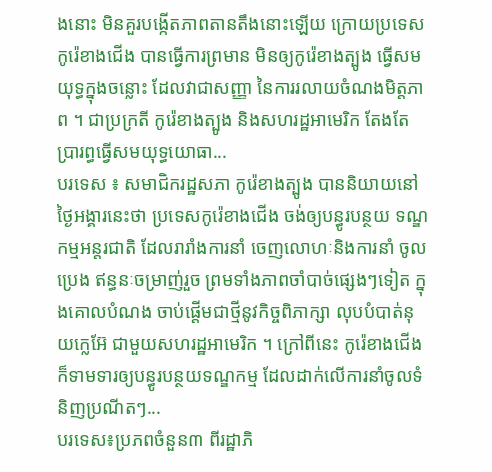ងនោះ មិនគួរបង្កើតភាពតានតឹងនោះឡើយ ក្រោយប្រទេស កូរ៉េខាងជើង បានធ្វើការព្រមាន មិនឲ្យកូរ៉េខាងត្បូង ធ្វើសមយុទ្ធក្នុងចន្លោះ ដែលវាជាសញ្ញា នៃការរលាយចំណងមិត្តភាព ។ ជាប្រក្រតី កូរ៉េខាងត្បូង និងសហរដ្ឋអាមេរិក តែងតែប្រារព្ធធ្វើសមយុទ្ធយោធា...
បរទេស ៖ សមាជិករដ្ឋសភា កូរ៉េខាងត្បូង បាននិយាយនៅថ្ងៃអង្គារនេះថា ប្រទេសកូរ៉េខាងជើង ចង់ឲ្យបន្ធូរបន្ថយ ទណ្ឌកម្មអន្តរជាតិ ដែលរារាំងការនាំ ចេញលោហៈនិងការនាំ ចូលប្រេង ឥន្ធនៈចម្រាញ់រួច ព្រមទាំងភាពចាំបាច់ផ្សេងៗទៀត ក្នុងគោលបំណង ចាប់ផ្តើមជាថ្មីនូវកិច្ចពិភាក្សា លុបបំបាត់នុយក្លេអ៊ែ ជាមួយសហរដ្ឋអាមេរិក ។ ក្រៅពីនេះ កូរ៉េខាងជើង ក៏ទាមទារឲ្យបន្ធូរបន្ថយទណ្ឌកម្ម ដែលដាក់លើការនាំចូលទំនិញប្រណីតៗ...
បរទេស៖ប្រភពចំនួន៣ ពីរដ្ឋាភិ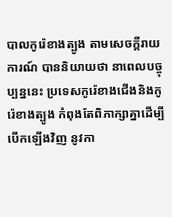បាលកូរ៉េខាងត្បូង តាមសេចក្តីរាយការណ៍ បាននិយាយថា នាពេលបច្ចុប្បន្ននេះ ប្រទេសកូរ៉េខាងជើងនិងកូរ៉េខាងត្បូង កំពុងតែពិភាក្សាគ្នាដើម្បីបើកឡើងវិញ នូវកា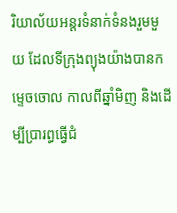រិយាល័យអន្តរទំនាក់ទំនងរួមមួយ ដែលទីក្រុងព្យុងយ៉ាងបានកម្ទេចចោល កាលពីឆ្នាំមិញ និងដើម្បីប្រារព្ធធ្វើជំ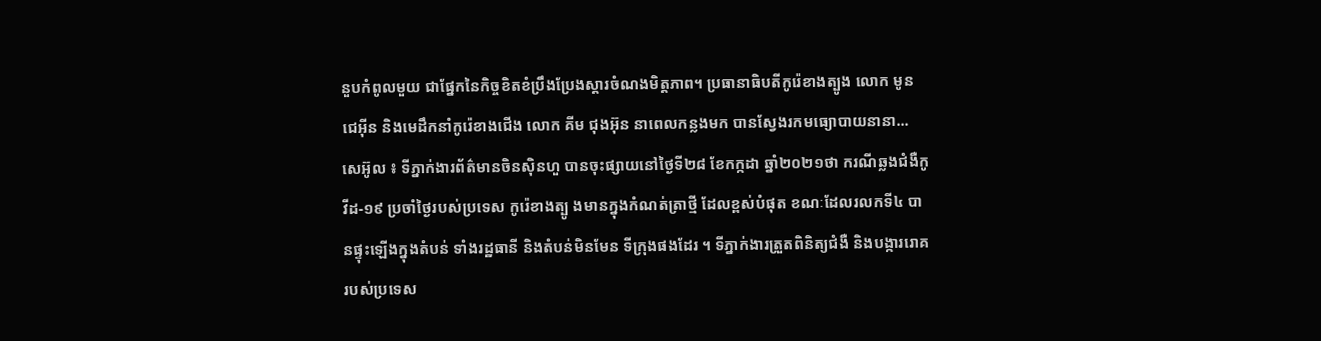នួបកំពូលមួយ ជាផ្នែកនៃកិច្ចខិតខំប្រឹងប្រែងស្តារចំណងមិត្តភាព។ ប្រធានាធិបតីកូរ៉េខាងត្បូង លោក មូន ជេអ៊ីន និងមេដឹកនាំកូរ៉េខាងជើង លោក គីម ជុងអ៊ុន នាពេលកន្លងមក បានស្វែងរកមធ្យោបាយនានា...
សេអ៊ូល ៖ ទីភ្នាក់ងារព័ត៌មានចិនស៊ិនហួ បានចុះផ្សាយនៅថ្ងៃទី២៨ ខែកក្កដា ឆ្នាំ២០២១ថា ករណីឆ្លងជំងឺកូវីដ-១៩ ប្រចាំថ្ងៃរបស់ប្រទេស កូរ៉េខាងត្បូ ងមានក្នុងកំណត់ត្រាថ្មី ដែលខ្ពស់បំផុត ខណៈដែលរលកទី៤ បានផ្ទុះឡើងក្នុងតំបន់ ទាំងរដ្ឋធានី និងតំបន់មិនមែន ទីក្រុងផងដែរ ។ ទីភ្នាក់ងារត្រួតពិនិត្យជំងឺ និងបង្ការរោគ របស់ប្រទេស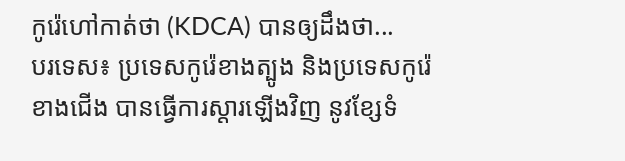កូរ៉េហៅកាត់ថា (KDCA) បានឲ្យដឹងថា...
បរទេស៖ ប្រទេសកូរ៉េខាងត្បូង និងប្រទេសកូរ៉េខាងជើង បានធ្វើការស្តារឡើងវិញ នូវខ្សែទំ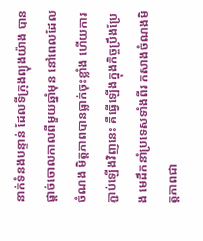នាក់ទំនងបន្ទាន់ ដែលទីក្រុងព្យុងយ៉ាង បានផ្តាច់ចោលកាលពីមួយឆ្នាំមុន នៅពេលដែលចំណង មិត្តភាពបានធ្លាក់ចុះខ្លាំង ហើយការភ្ជាប់ឡើងវិញនេះ គឺធ្វើឡើងក្នុងកិច្ចប្រឹងប្រែង មេដឹកនាំប្រទេសទាំងពីរ កសាងចំណងមិត្តភាពជា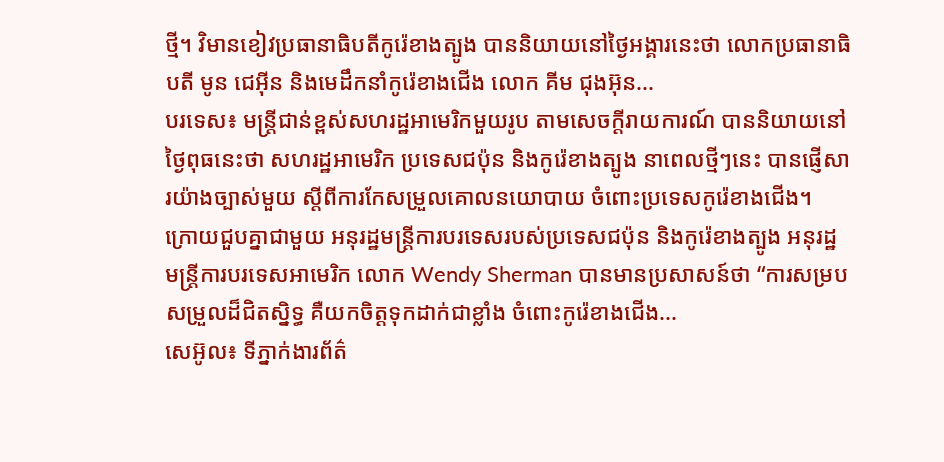ថ្មី។ វិមានខៀវប្រធានាធិបតីកូរ៉េខាងត្បូង បាននិយាយនៅថ្ងៃអង្គារនេះថា លោកប្រធានាធិបតី មូន ជេអ៊ីន និងមេដឹកនាំកូរ៉េខាងជើង លោក គីម ជុងអ៊ុន...
បរទេស៖ មន្ត្រីជាន់ខ្ពស់សហរដ្ឋអាមេរិកមួយរូប តាមសេចក្តីរាយការណ៍ បាននិយាយនៅថ្ងៃពុធនេះថា សហរដ្ឋអាមេរិក ប្រទេសជប៉ុន និងកូរ៉េខាងត្បូង នាពេលថ្មីៗនេះ បានផ្ញើសារយ៉ាងច្បាស់មួយ ស្តីពីការកែសម្រួលគោលនយោបាយ ចំពោះប្រទេសកូរ៉េខាងជើង។ ក្រោយជួបគ្នាជាមួយ អនុរដ្ឋមន្ត្រីការបរទេសរបស់ប្រទេសជប៉ុន និងកូរ៉េខាងត្បូង អនុរដ្ឋមន្ត្រីការបរទេសអាមេរិក លោក Wendy Sherman បានមានប្រសាសន៍ថា “ការសម្របសម្រួលដ៏ជិតស្និទ្ធ គឺយកចិត្តទុកដាក់ជាខ្លាំង ចំពោះកូរ៉េខាងជើង...
សេអ៊ូល៖ ទីភ្នាក់ងារព័ត៌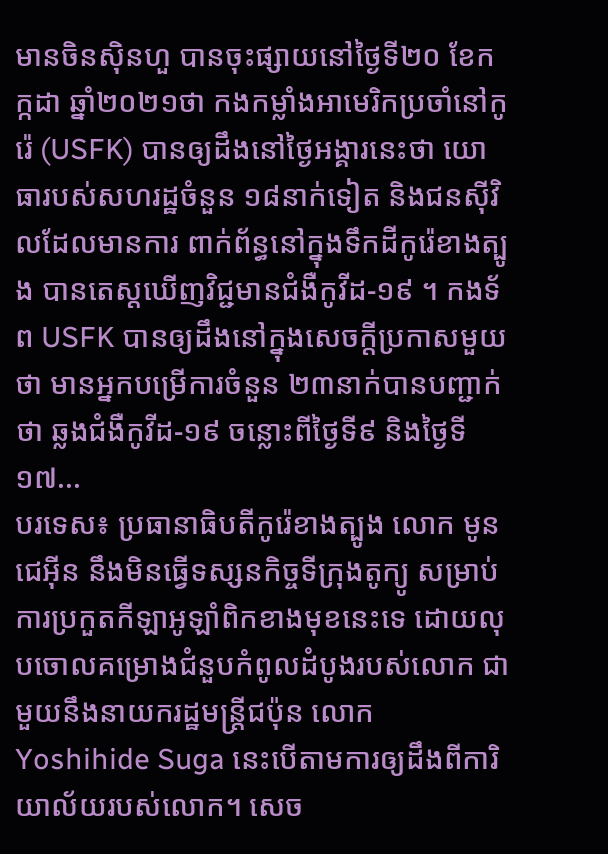មានចិនស៊ិនហួ បានចុះផ្សាយនៅថ្ងៃទី២០ ខែកក្កដា ឆ្នាំ២០២១ថា កងកម្លាំងអាមេរិកប្រចាំនៅកូរ៉េ (USFK) បានឲ្យដឹងនៅថ្ងៃអង្គារនេះថា យោធារបស់សហរដ្ឋចំនួន ១៨នាក់ទៀត និងជនស៊ីវិលដែលមានការ ពាក់ព័ន្ធនៅក្នុងទឹកដីកូរ៉េខាងត្បូង បានតេស្តឃើញវិជ្ជមានជំងឺកូវីដ-១៩ ។ កងទ័ព USFK បានឲ្យដឹងនៅក្នុងសេចក្តីប្រកាសមួយថា មានអ្នកបម្រើការចំនួន ២៣នាក់បានបញ្ជាក់ថា ឆ្លងជំងឺកូវីដ-១៩ ចន្លោះពីថ្ងៃទី៩ និងថ្ងៃទី១៧...
បរទេស៖ ប្រធានាធិបតីកូរ៉េខាងត្បូង លោក មូន ជេអ៊ីន នឹងមិនធ្វើទស្សនកិច្ចទីក្រុងតូក្យូ សម្រាប់ការប្រកួតកីឡាអូឡាំពិកខាងមុខនេះទេ ដោយលុបចោលគម្រោងជំនួបកំពូលដំបូងរបស់លោក ជាមួយនឹងនាយករដ្ឋមន្ត្រីជប៉ុន លោក Yoshihide Suga នេះបើតាមការឲ្យដឹងពីការិយាល័យរបស់លោក។ សេច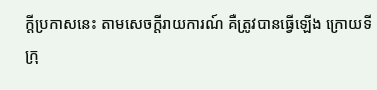ក្តីប្រកាសនេះ តាមសេចក្តីរាយការណ៍ គឺត្រូវបានធ្វើឡើង ក្រោយទីក្រុ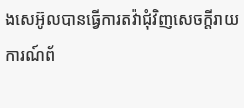ងសេអ៊ូលបានធ្វើការតវ៉ាជុំវិញសេចក្តីរាយការណ៍ព័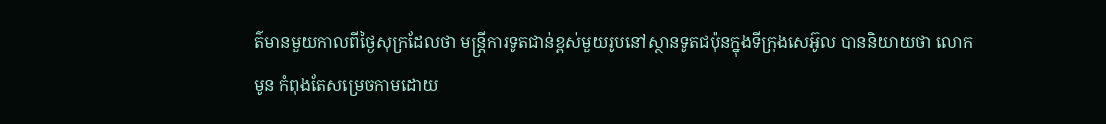ត៌មានមួយកាលពីថ្ងៃសុក្រដែលថា មន្ត្រីការទូតជាន់ខ្ពស់មួយរូបនៅស្ថានទូតជប៉ុនក្នុងទីក្រុងសេអ៊ូល បាននិយាយថា លោក មូន កំពុងតែសម្រេចកាមដោយ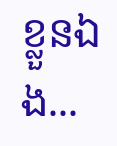ខ្លួនឯង...